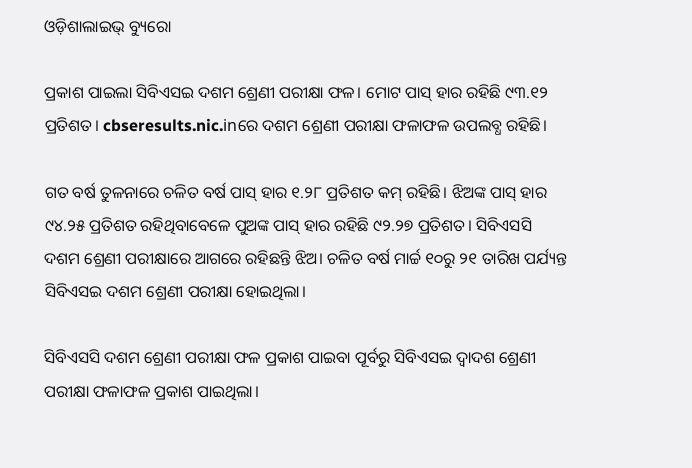ଓଡ଼ିଶାଲାଇଭ୍ ବ୍ୟୁରୋ

ପ୍ରକାଶ ପାଇଲା ସିବିଏସଇ ଦଶମ ଶ୍ରେଣୀ ପରୀକ୍ଷା ଫଳ। ମୋଟ ପାସ୍ ହାର ରହିଛି ୯୩.୧୨ ପ୍ରତିଶତ। cbseresults.nic.inରେ ଦଶମ ଶ୍ରେଣୀ ପରୀକ୍ଷା ଫଳାଫଳ ଉପଲବ୍ଧ ରହିଛି।

ଗତ ବର୍ଷ ତୁଳନାରେ ଚଳିତ ବର୍ଷ ପାସ୍ ହାର ୧.୨୮ ପ୍ରତିଶତ କମ୍ ରହିଛି। ଝିଅଙ୍କ ପାସ୍ ହାର ୯୪.୨୫ ପ୍ରତିଶତ ରହିଥିବାବେଳେ ପୁଅଙ୍କ ପାସ୍ ହାର ରହିଛି ୯୨.୨୭ ପ୍ରତିଶତ। ସିବିଏସସି ଦଶମ ଶ୍ରେଣୀ ପରୀକ୍ଷାରେ ଆଗରେ ରହିଛନ୍ତି ଝିଅ। ଚଳିତ ବର୍ଷ ମାର୍ଚ୍ଚ ୧୦ରୁ ୨୧ ତାରିଖ ପର୍ଯ୍ୟନ୍ତ ସିବିଏସଇ ଦଶମ ଶ୍ରେଣୀ ପରୀକ୍ଷା ହୋଇଥିଲା।

ସିବିଏସସି ଦଶମ ଶ୍ରେଣୀ ପରୀକ୍ଷା ଫଳ ପ୍ରକାଶ ପାଇବା ପୂର୍ବରୁ ସିବିଏସଇ ଦ୍ୱାଦଶ ଶ୍ରେଣୀ ପରୀକ୍ଷା ଫଳାଫଳ ପ୍ରକାଶ ପାଇଥିଲା।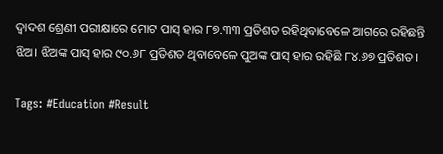ଦ୍ୱାଦଶ ଶ୍ରେଣୀ ପରୀକ୍ଷାରେ ମୋଟ ପାସ୍ ହାର ୮୭.୩୩ ପ୍ରତିଶତ ରହିଥିବାବେଳେ ଆଗରେ ରହିଛନ୍ତି ଝିଅ। ଝିଅଙ୍କ ପାସ୍ ହାର ୯୦.୬୮ ପ୍ରତିଶତ ଥିବାବେଳେ ପୁଅଙ୍କ ପାସ୍ ହାର ରହିଛି ୮୪.୬୭ ପ୍ରତିଶତ।

Tags: #Education #Result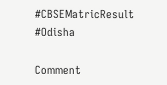#CBSEMatricResult #Odisha

Comment